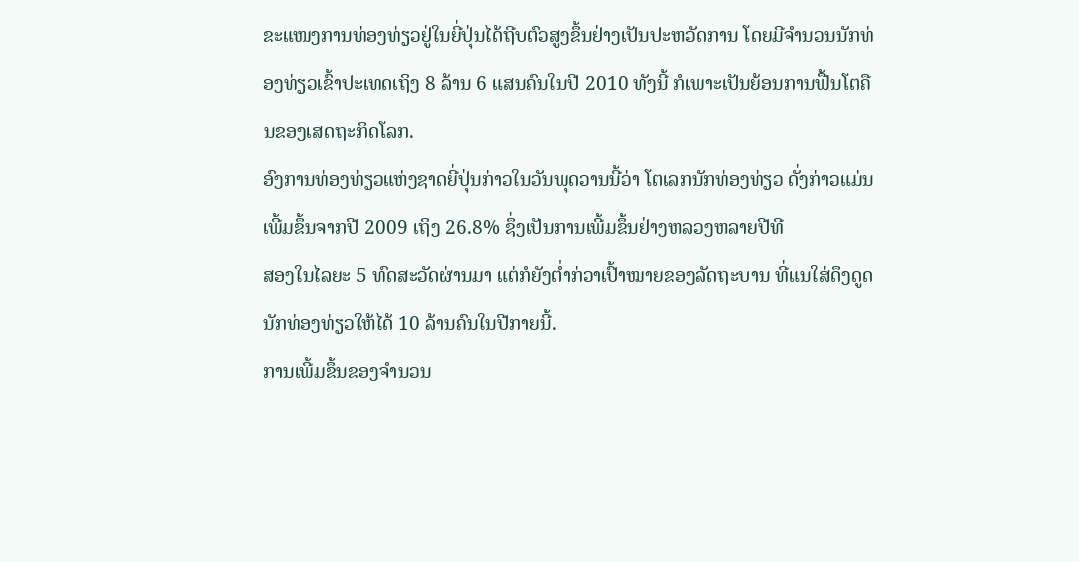ຂະແໜງການທ່ອງທ່ຽວຢູ່ໃນຍີ່ປຸ່ນໄດ້ຖີບຕົວສູງຂຶ້ນຢ່າງເປັນປະຫວັດການ ໂດຍມີຈຳນວນນັກທ່ອງທ່ຽວເຂົ້າປະເທດເຖິງ 8 ລ້ານ 6 ແສນຄົນໃນປີ 2010 ທັງນີ້ ກໍເພາະເປັນຍ້ອນການຟື້ນໂຕຄືນຂອງເສດຖະກິດໂລກ.
ອົງການທ່ອງທ່ຽວແຫ່ງຊາດຍີ່ປຸ່ນກ່າວໃນວັນພຸດວານນີ້ວ່າ ໂຕເລກນັກທ່ອງທ່ຽວ ດັ່ງກ່າວແມ່ນເພີ້ມຂຶ້ນຈາກປີ 2009 ເຖິງ 26.8% ຊຶ່ງເປັນການເພີ້ມຂຶ້ນຢ່າງຫລວງຫລາຍປີທີ
ສອງໃນໄລຍະ 5 ທົດສະວັດຜ່ານມາ ແຕ່ກໍຍັງຕໍ່າກ່ວາເປົ້າໝາຍຂອງລັດຖະບານ ທີ່ແນໃສ່ດຶງດູດນັກທ່ອງທ່ຽວໃຫ້ໄດ້ 10 ລ້ານຄົນໃນປີກາຍນີ້.
ການເພີ້ມຂຶ້ນຂອງຈຳນວນ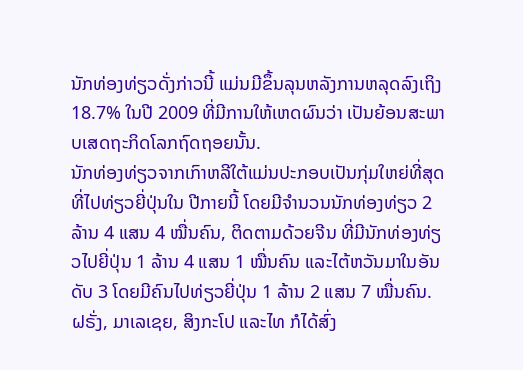ນັກທ່ອງທ່ຽວດັ່ງກ່າວນີ້ ແມ່ນມີຂຶ້ນລຸນຫລັງການຫລຸດລົງເຖິງ 18.7% ໃນປີ 2009 ທີ່ມີການໃຫ້ເຫດຜົນວ່າ ເປັນຍ້ອນສະພາບເສດຖະກິດໂລກຖົດຖອຍນັ້ນ.
ນັກທ່ອງທ່ຽວຈາກເກົາຫລີໃຕ້ແມ່ນປະກອບເປັນກຸ່ມໃຫຍ່ທີ່ສຸດທີ່ໄປທ່ຽວຍີ່ປຸ່ນໃນ ປີກາຍນີ້ ໂດຍມີຈຳນວນນັກທ່ອງທ່ຽວ 2 ລ້ານ 4 ແສນ 4 ໝື່ນຄົນ, ຕິດຕາມດ້ວຍຈີນ ທີ່ມີນັກທ່ອງທ່ຽວໄປຍີ່ປຸ່ນ 1 ລ້ານ 4 ແສນ 1 ໝື່ນຄົນ ແລະໄຕ້ຫວັນມາໃນອັນດັບ 3 ໂດຍມີຄົນໄປທ່ຽວຍີ່ປຸ່ນ 1 ລ້ານ 2 ແສນ 7 ໝື່ນຄົນ.
ຝຣັ່ງ, ມາເລເຊຍ, ສິງກະໂປ ແລະໄທ ກໍໄດ້ສົ່ງ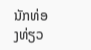ນັກທ່ອງທ່ຽວ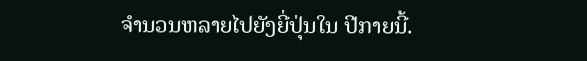ຈຳນວນຫລາຍໄປຍັງຍີ່ປຸ່ນໃນ ປີກາຍນີ້.